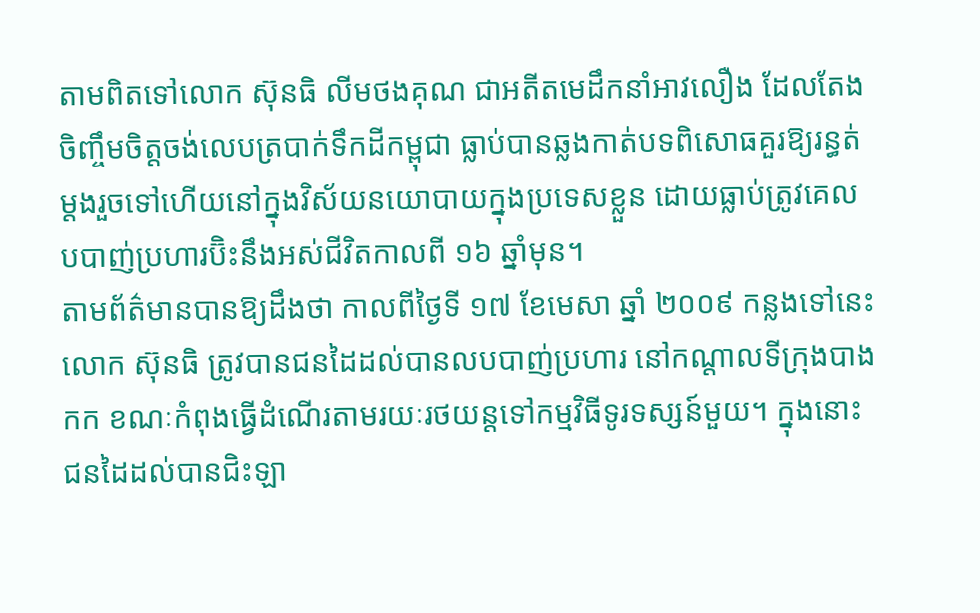តាមពិតទៅលោក ស៊ុនធិ លីមថងគុណ ជាអតីតមេដឹកនាំអាវលឿង ដែលតែងចិញ្ចឹមចិត្តចង់លេបត្របាក់ទឹកដីកម្ពុជា ធ្លាប់បានឆ្លងកាត់បទពិសោធគួរឱ្យរន្ធត់ម្តងរួចទៅហើយនៅក្នុងវិស័យនយោបាយក្នុងប្រទេសខ្លួន ដោយធ្លាប់ត្រូវគេលបបាញ់ប្រហារប៊ិះនឹងអស់ជីវិតកាលពី ១៦ ឆ្នាំមុន។
តាមព័ត៌មានបានឱ្យដឹងថា កាលពីថ្ងៃទី ១៧ ខែមេសា ឆ្នាំ ២០០៩ កន្លងទៅនេះលោក ស៊ុនធិ ត្រូវបានជនដៃដល់បានលបបាញ់ប្រហារ នៅកណ្តាលទីក្រុងបាងកក ខណៈកំពុងធ្វើដំណើរតាមរយៈរថយន្តទៅកម្មវិធីទូរទស្សន៍មួយ។ ក្នុងនោះ ជនដៃដល់បានជិះឡា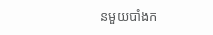នមួយបាំងក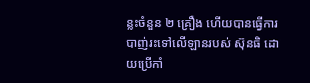ន្លះចំនួន ២ គ្រឿង ហើយបានធ្វើការបាញ់រះទៅលើឡានរបស់ ស៊ុនធិ ដោយប្រើកាំ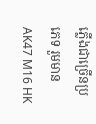ភ្លើងជាច្រើនប្រភេទ រួមមាន AK47 M16 HK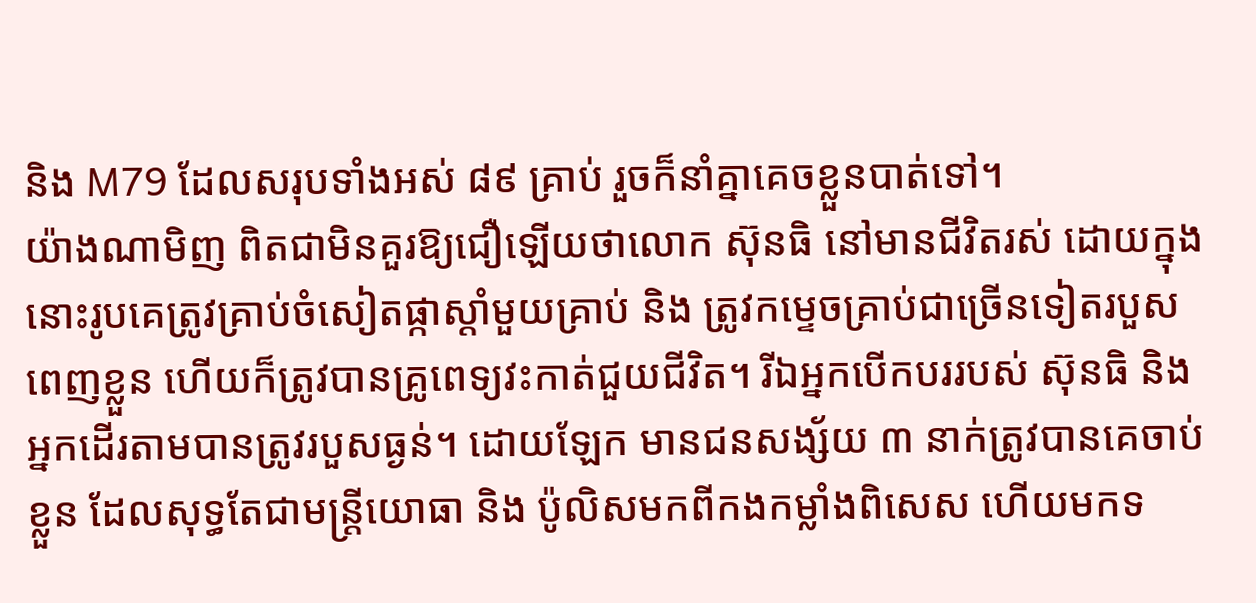និង M79 ដែលសរុបទាំងអស់ ៨៩ គ្រាប់ រួចក៏នាំគ្នាគេចខ្លួនបាត់ទៅ។
យ៉ាងណាមិញ ពិតជាមិនគួរឱ្យជឿឡើយថាលោក ស៊ុនធិ នៅមានជីវិតរស់ ដោយក្នុងនោះរូបគេត្រូវគ្រាប់ចំសៀតផ្កាស្តាំមួយគ្រាប់ និង ត្រូវកម្ទេចគ្រាប់ជាច្រើនទៀតរបួសពេញខ្លួន ហើយក៏ត្រូវបានគ្រូពេទ្យវះកាត់ជួយជីវិត។ រីឯអ្នកបើកបររបស់ ស៊ុនធិ និង អ្នកដើរតាមបានត្រូវរបួសធ្ងន់។ ដោយឡែក មានជនសង្ស័យ ៣ នាក់ត្រូវបានគេចាប់ខ្លួន ដែលសុទ្ធតែជាមន្រ្តីយោធា និង ប៉ូលិសមកពីកងកម្លាំងពិសេស ហើយមកទ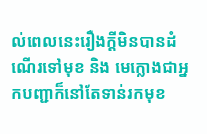ល់ពេលនេះរឿងក្តីមិនបានដំណើរទៅមុខ និង មេក្លោងជាអ្នកបញ្ជាក៏នៅតែទាន់រកមុខ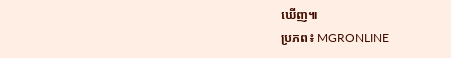ឃើញ៕
ប្រភព៖ MGRONLINE